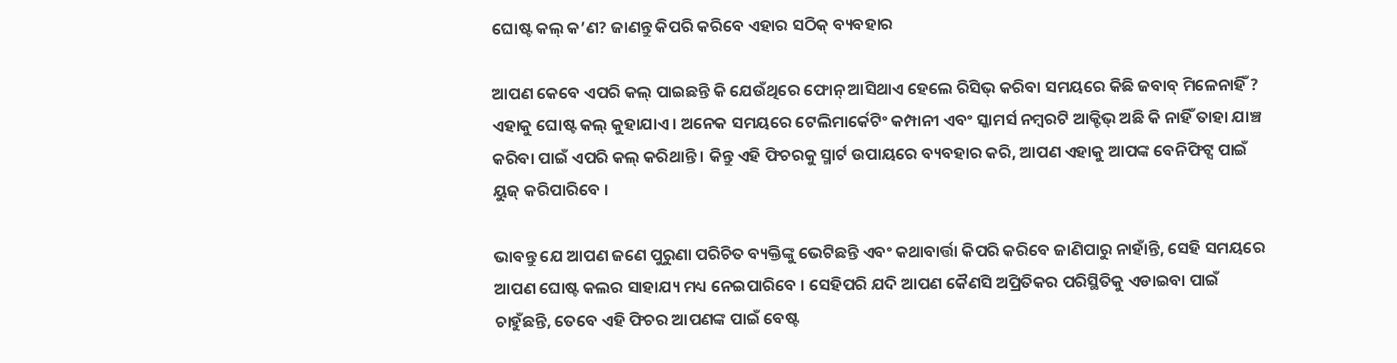ଘୋଷ୍ଟ କଲ୍ କ’ଣ? ଜାଣନ୍ତୁ କିପରି କରିବେ ଏହାର ସଠିକ୍ ବ୍ୟବହାର

ଆପଣ କେବେ ଏପରି କଲ୍ ପାଇଛନ୍ତି କି ଯେଉଁଥିରେ ଫୋନ୍ ଆସିଥାଏ ହେଲେ ରିସିଭ୍ କରିବା ସମୟରେ କିଛି ଜବାବ୍ ମିଳେନାହିଁ ? ଏହାକୁ ଘୋଷ୍ଟ କଲ୍ କୁହାଯାଏ । ଅନେକ ସମୟରେ ଟେଲିମାର୍କେଟିଂ କମ୍ପାନୀ ଏବଂ ସ୍କାମର୍ସ ନମ୍ବରଟି ଆକ୍ଟିଭ୍ ଅଛି କି ନାହିଁ ତାହା ଯାଞ୍ଚ କରିବା ପାଇଁ ଏପରି କଲ୍ କରିଥାନ୍ତି । କିନ୍ତୁ ଏହି ଫିଚରକୁ ସ୍ମାର୍ଟ ଉପାୟରେ ବ୍ୟବହାର କରି, ଆପଣ ଏହାକୁ ଆପଙ୍କ ବେନିଫିଟ୍ସ ପାଇଁ ୟୁଜ୍ କରିପାରିବେ ।

ଭାବନ୍ତୁ ଯେ ଆପଣ ଜଣେ ପୁରୁଣା ପରିଚିତ ବ୍ୟକ୍ତିଙ୍କୁ ଭେଟିଛନ୍ତି ଏବଂ କଥାବାର୍ତ୍ତା କିପରି କରିବେ ଜାଣିପାରୁ ନାହାଁନ୍ତି, ସେହି ସମୟରେ ଆପଣ ଘୋଷ୍ଟ କଲର ସାହାଯ୍ୟ ମଧ୍ୟ ନେଇପାରିବେ । ସେହିପରି ଯଦି ଆପଣ କୈଣସି ଅପ୍ରିତିକର ପରିସ୍ଥିତିକୁ ଏଡାଇବା ପାଇଁ ଚାହୁଁଛନ୍ତି, ତେବେ ଏହି ଫିଚର ଆପଣଙ୍କ ପାଇଁ ବେଷ୍ଟ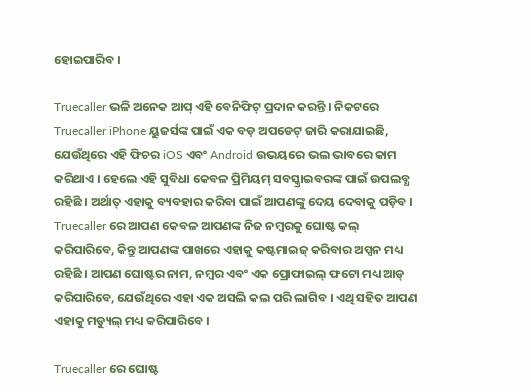ହୋଇପାରିବ ।

Truecaller ଭଳି ଅନେକ ଆପ୍ ଏହି ବେନିଫିଟ୍ ପ୍ରଦାନ କରନ୍ତି । ନିକଟରେ Truecaller iPhone ୟୁଜର୍ସଙ୍କ ପାଇଁ ଏକ ବଡ଼ ଅପଡେଟ୍ ଜାରି କରାଯାଇଛି, ଯେଉଁଥିରେ ଏହି ଫିଚର iOS ଏବଂ Android ଉଭୟରେ ଭଲ ଭାବରେ କାମ କରିଥାଏ । ହେଲେ ଏହି ସୁବିଧା କେବଳ ପ୍ରିମିୟମ୍ ସବସ୍କ୍ରାଇବରଙ୍କ ପାଇଁ ଉପଲବ୍ଧ ରହିଛି । ଅର୍ଥାତ୍ ଏହାକୁ ବ୍ୟବହାର କରିବା ପାଇଁ ଆପଣଙ୍କୁ ଦେୟ ଦେବାକୁ ପଡ଼ିବ ।
Truecaller ରେ ଆପଣ କେବଳ ଆପଣଙ୍କ ନିଜ ନମ୍ବରକୁ ଘୋଷ୍ଟ କଲ୍ କରିପାରିବେ, କିନ୍ତୁ ଆପଣଙ୍କ ପାଖରେ ଏହାକୁ କଷ୍ଟମାଇଜ୍ କରିବାର ଅପ୍ସନ ମଧ୍ୟ ରହିଛି । ଆପଣ ଘୋଷ୍ଟର ନାମ, ନମ୍ବର ଏବଂ ଏକ ପ୍ରୋଫାଇଲ୍ ଫଟୋ ମଧ୍ୟ ଆଡ୍ କରିପାରିବେ, ଯେଉଁଥିରେ ଏହା ଏକ ଅସଲି କଲ ପରି ଲାଗିବ । ଏଥି ସହିତ ଆପଣ ଏହାକୁ ମଡ୍ୟୁଲ୍ ମଧ୍ୟ କରିପାରିବେ ।

Truecaller ରେ ଘୋଷ୍ଟ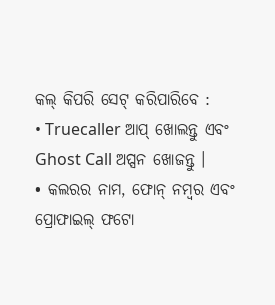କଲ୍ କିପରି ସେଟ୍ କରିପାରିବେ :
• Truecaller ଆପ୍ ଖୋଲନ୍ତୁ ଏବଂ Ghost Call ଅପ୍ସନ ଖୋଜନ୍ତୁ ।
• କଲରର ନାମ, ଫୋନ୍ ନମ୍ବର ଏବଂ ପ୍ରୋଫାଇଲ୍ ଫଟୋ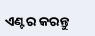ଏଣ୍ଟର କରନ୍ତୁ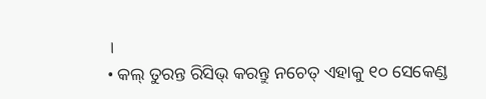।
• କଲ୍ ତୁରନ୍ତ ରିସିଭ୍ କରନ୍ତୁ ନଚେତ୍ ଏହାକୁ ୧୦ ସେକେଣ୍ଡ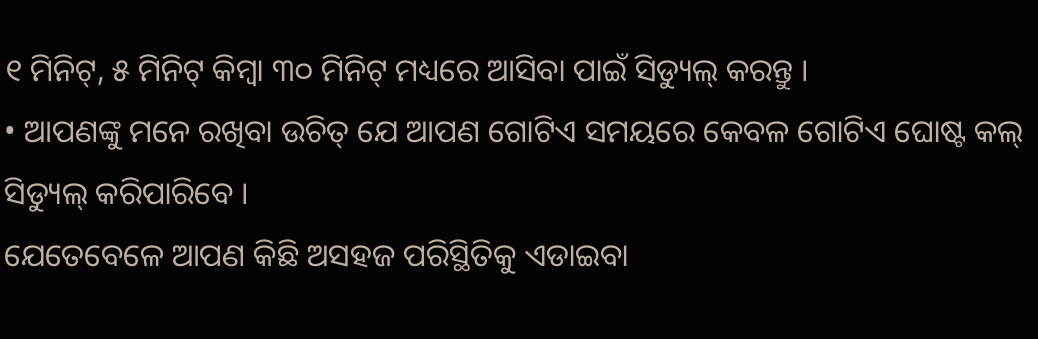୧ ମିନିଟ୍, ୫ ମିନିଟ୍ କିମ୍ବା ୩୦ ମିନିଟ୍ ମଧ୍ୟରେ ଆସିବା ପାଇଁ ସିଡ୍ୟୁଲ୍ କରନ୍ତୁ ।
• ଆପଣଙ୍କୁ ମନେ ରଖିବା ଉଚିତ୍ ଯେ ଆପଣ ଗୋଟିଏ ସମୟରେ କେବଳ ଗୋଟିଏ ଘୋଷ୍ଟ କଲ୍ ସିଡ୍ୟୁଲ୍ କରିପାରିବେ ।
ଯେତେବେଳେ ଆପଣ କିଛି ଅସହଜ ପରିସ୍ଥିତିକୁ ଏଡାଇବା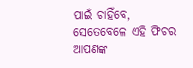ପାଇଁ ଚାହିଁବେ, ସେତେବେଳେ ଏହି ଫିଚର ଆପଣଙ୍କ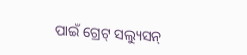ପାଇଁ ଗ୍ରେଟ୍ ସଲ୍ୟୁସନ୍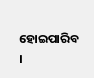ହୋଇପାରିବ ।